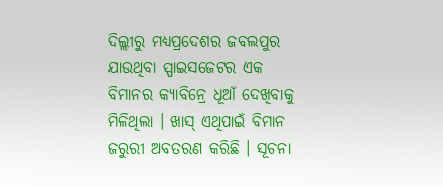ଦିଲ୍ଲୀରୁ ମଧ୍ୟପ୍ରଦେଶର ଜବଲପୁର ଯାଉଥିବା ସ୍ପାଇସଜେଟର ଏକ ବିମାନର କ୍ୟାବିନ୍ରେ ଧୂଆଁ ଦେଖିବାକୁ ମିଳିଥିଲା । ଖାସ୍ ଏଥିପାଇଁ ବିମାନ ଜରୁରୀ ଅବତରଣ କରିଛି । ସୂଚନା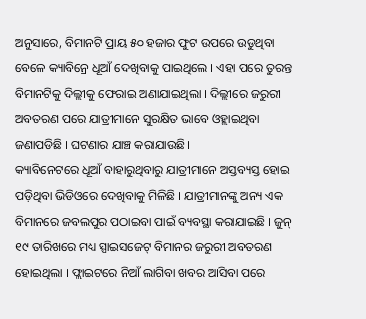ଅନୁସାରେ, ବିମାନଟି ପ୍ରାୟ ୫୦ ହଜାର ଫୁଟ ଉପରେ ଉଡୁଥିବା ବେଳେ କ୍ୟାବିନ୍ରେ ଧୂଆଁ ଦେଖିବାକୁ ପାଇଥିଲେ । ଏହା ପରେ ତୁରନ୍ତ ବିମାନଟିକୁ ଦିଲ୍ଲୀକୁ ଫେରାଇ ଅଣାଯାଇଥିଲା । ଦିଲ୍ଲୀରେ ଜରୁରୀ ଅବତରଣ ପରେ ଯାତ୍ରୀମାନେ ସୁରକ୍ଷିତ ଭାବେ ଓହ୍ଲାଇଥିବା ଜଣାପଡିଛି । ଘଟଣାର ଯାଞ୍ଚ କରାଯାଉଛି।
କ୍ୟାବିନେଟରେ ଧୂଆଁ ବାହାରୁଥିବାରୁ ଯାତ୍ରୀମାନେ ଅସ୍ତବ୍ୟସ୍ତ ହୋଇ ପଡ଼ିଥିବା ଭିଡିଓରେ ଦେଖିବାକୁ ମିଳିଛି । ଯାତ୍ରୀମାନଙ୍କୁ ଅନ୍ୟ ଏକ ବିମାନରେ ଜବଲପୁର ପଠାଇବା ପାଇଁ ବ୍ୟବସ୍ଥା କରାଯାଇଛି । ଜୁନ୍ ୧୯ ତାରିଖରେ ମଧ୍ୟ ସ୍ପାଇସଜେଟ୍ ବିମାନର ଜରୁରୀ ଅବତରଣ ହୋଇଥିଲା । ଫ୍ଲାଇଟରେ ନିଆଁ ଲାଗିବା ଖବର ଆସିବା ପରେ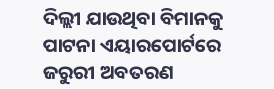ଦିଲ୍ଲୀ ଯାଉଥିବା ବିମାନକୁ ପାଟନା ଏୟାରପୋର୍ଟରେ ଜରୁରୀ ଅବତରଣ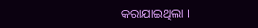କରାଯାଇଥିଲା ।